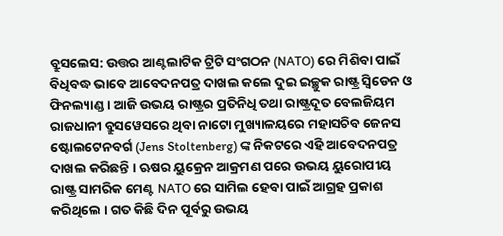ବ୍ରୁସଲେସ: ଉତ୍ତର ଆଣ୍ଟଲାଟିକ ଟ୍ରିଟି ସଂଗଠନ (NATO) ରେ ମିଶିବା ପାଇଁ ବିଧିବଦ୍ଧ ଭାବେ ଆବେଦନପତ୍ର ଦାଖଲ କଲେ ଦୁଇ ଇଚ୍ଛୁକ ରାଷ୍ଟ୍ର ସ୍ବିଡେନ ଓ ଫିନଲ୍ୟାଣ୍ଡ । ଆଜି ଉଭୟ ରାଷ୍ଟ୍ରର ପ୍ରତିନିଧି ତଥା ରାଷ୍ଟ୍ରଦୂତ ବେଲଜିୟମ ରାଜଧାନୀ ବ୍ରୁସୱେସରେ ଥିବା ନାଟୋ ମୁଖ୍ୟାଳୟରେ ମହାସଚିବ ଜେନସ ଷ୍ଟୋଲଟେନବର୍ଗ (Jens Stoltenberg) ଙ୍କ ନିକଟରେ ଏହି ଆବେଦନପତ୍ର ଦାଖଲ କରିଛନ୍ତି । ଋଷର ୟୁକ୍ରେନ ଆକ୍ରମଣ ପରେ ଉଭୟ ୟୁରୋପୀୟ ରାଷ୍ଟ୍ର ସାମରିକ ମେଣ୍ଟ NATO ରେ ସାମିଲ ହେବା ପାଇଁ ଆଗ୍ରହ ପ୍ରକାଶ କରିଥିଲେ । ଗତ କିଛି ଦିନ ପୂର୍ବରୁ ଉଭୟ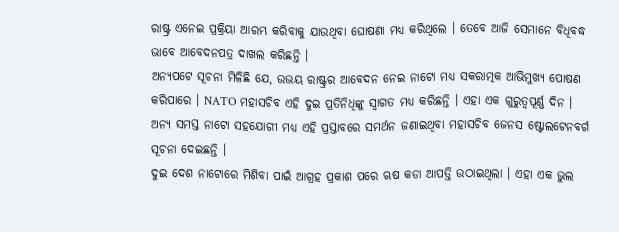ରାଷ୍ଟ୍ର ଏନେଇ ପ୍ରକ୍ରିୟା ଆରମ୍ଭ କରିବାକୁ ଯାଉଥିବା ଘୋଷଣା ମଧ୍ୟ କରିଥିଲେ । ତେବେ ଆଜି ସେମାନେ ବିଧିବଦ୍ଧ ଭାବେ ଆବେଦନପତ୍ର ଦାଖଲ କରିଛନ୍ତି ।
ଅନ୍ୟପଟେ ସୂଚନା ମିଳିଛି ଯେ, ଉଭୟ ରାଷ୍ଟ୍ରର ଆବେଦନ ନେଇ ନାଟୋ ମଧ୍ୟ ସକରାତ୍ମକ ଆଭିମୁଖ୍ୟ ପୋଷଣ କରିପାରେ । NATO ମହାସଚିବ ଏହି ଦୁଇ ପ୍ରତିନିଧିଙ୍କୁ ସ୍ବାଗତ ମଧ୍ଯ କରିଛନ୍ତି । ଏହା ଏକ ଗୁରୁତ୍ବପୂର୍ଣ୍ଣ ଦିନ । ଅନ୍ୟ ସମସ୍ତ ନାଟୋ ସହଯୋଗୀ ମଧ୍ୟ ଏହି ପ୍ରସ୍ତାବରେ ସମର୍ଥନ ଜଣାଇଥିବା ମହାସଚିବ ଜେନସ ଷ୍ଟୋଲଟେନବର୍ଗ ସୂଚନା ଦେଇଛନ୍ତି ।
ଦୁଇ ଦେଶ ନାଟୋରେ ମିଶିବା ପାଇଁ ଆଗ୍ରହ ପ୍ରକାଶ ପରେ ଋଷ କଡା ଆପତ୍ତି ଉଠାଇଥିଲା । ଏହା ଏକ ଭୁଲ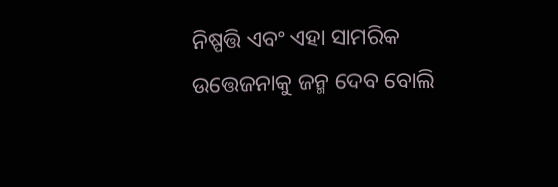ନିଷ୍ପତ୍ତି ଏବଂ ଏହା ସାମରିକ ଉତ୍ତେଜନାକୁ ଜନ୍ମ ଦେବ ବୋଲି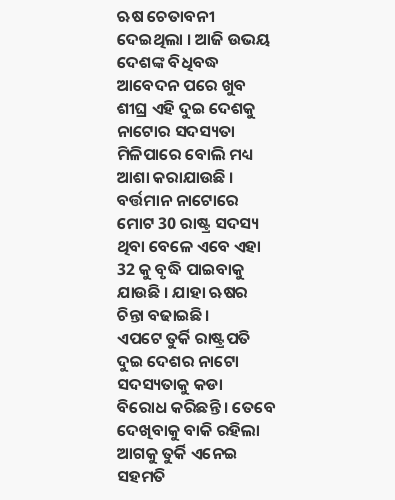ଋଷ ଚେତାବନୀ ଦେଇଥିଲା । ଆଜି ଉଭୟ ଦେଶଙ୍କ ବିଧିବଦ୍ଧ ଆବେଦନ ପରେ ଖୁବ ଶୀଘ୍ର ଏହି ଦୁଇ ଦେଶକୁ ନାଟୋର ସଦସ୍ୟତା ମିଳିପାରେ ବୋଲି ମଧ୍ୟ ଆଶା କରାଯାଉଛି । ବର୍ତ୍ତମାନ ନାଟୋରେ ମୋଟ 30 ରାଷ୍ଟ୍ର ସଦସ୍ୟ ଥିବା ବେଳେ ଏବେ ଏହା 32 କୁ ବୃଦ୍ଧି ପାଇବାକୁ ଯାଉଛି । ଯାହା ଋଷର ଚିନ୍ତା ବଢାଇଛି।
ଏପଟେ ତୁର୍କି ରାଷ୍ଟ୍ରପତି ଦୁଇ ଦେଶର ନାଟୋ ସଦସ୍ୟତାକୁ କଡା ବିରୋଧ କରିଛନ୍ତି । ତେବେ ଦେଖିବାକୁ ବାକି ରହିଲା ଆଗକୁ ତୁର୍କି ଏନେଇ ସହମତି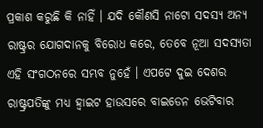ପ୍ରକାଶ କରୁଛି କି ନାହିଁ । ଯଦି କୌଣସି ନାଟୋ ସଦସ୍ୟ ଅନ୍ୟ ରାଷ୍ଟ୍ରର ଯୋଗଦାନକୁ ବିରୋଧ କରେ, ତେବେ ନୂଆ ସଦସ୍ୟତା ଏହି ସଂଗଠନରେ ସମ୍ଭବ ନୁହେଁ । ଏପଟେ ଦୁଇ ଦେଶର ରାଷ୍ଟ୍ରପତିଙ୍କୁ ମଧ୍ୟ ହ୍ୱାଇଟ ହାଉସରେ ବାଇଡେନ ଭେଟିବାର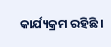କାର୍ଯ୍ୟକ୍ରମ ରହିଛି ।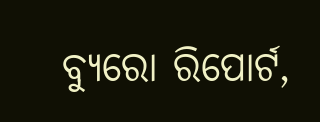ବ୍ୟୁରୋ ରିପୋର୍ଟ,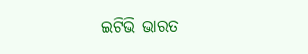ଇଟିଭି ଭାରତ